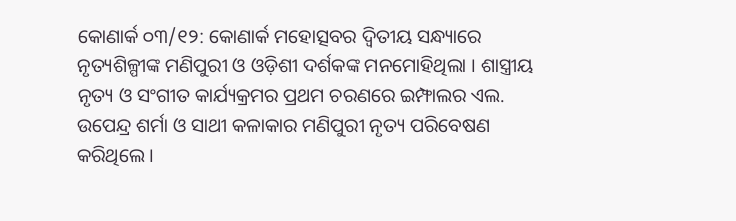କୋଣାର୍କ ୦୩/୧୨: କୋଣାର୍କ ମହୋତ୍ସବର ଦ୍ଵିତୀୟ ସନ୍ଧ୍ୟାରେ ନୃତ୍ୟଶିଳ୍ପୀଙ୍କ ମଣିପୁରୀ ଓ ଓଡ଼ିଶୀ ଦର୍ଶକଙ୍କ ମନମୋହିଥିଲା । ଶାସ୍ତ୍ରୀୟ ନୃତ୍ୟ ଓ ସଂଗୀତ କାର୍ଯ୍ୟକ୍ରମର ପ୍ରଥମ ଚରଣରେ ଇମ୍ଫାଲର ଏଲ. ଉପେନ୍ଦ୍ର ଶର୍ମା ଓ ସାଥୀ କଳାକାର ମଣିପୁରୀ ନୃତ୍ୟ ପରିବେଷଣ କରିଥିଲେ ।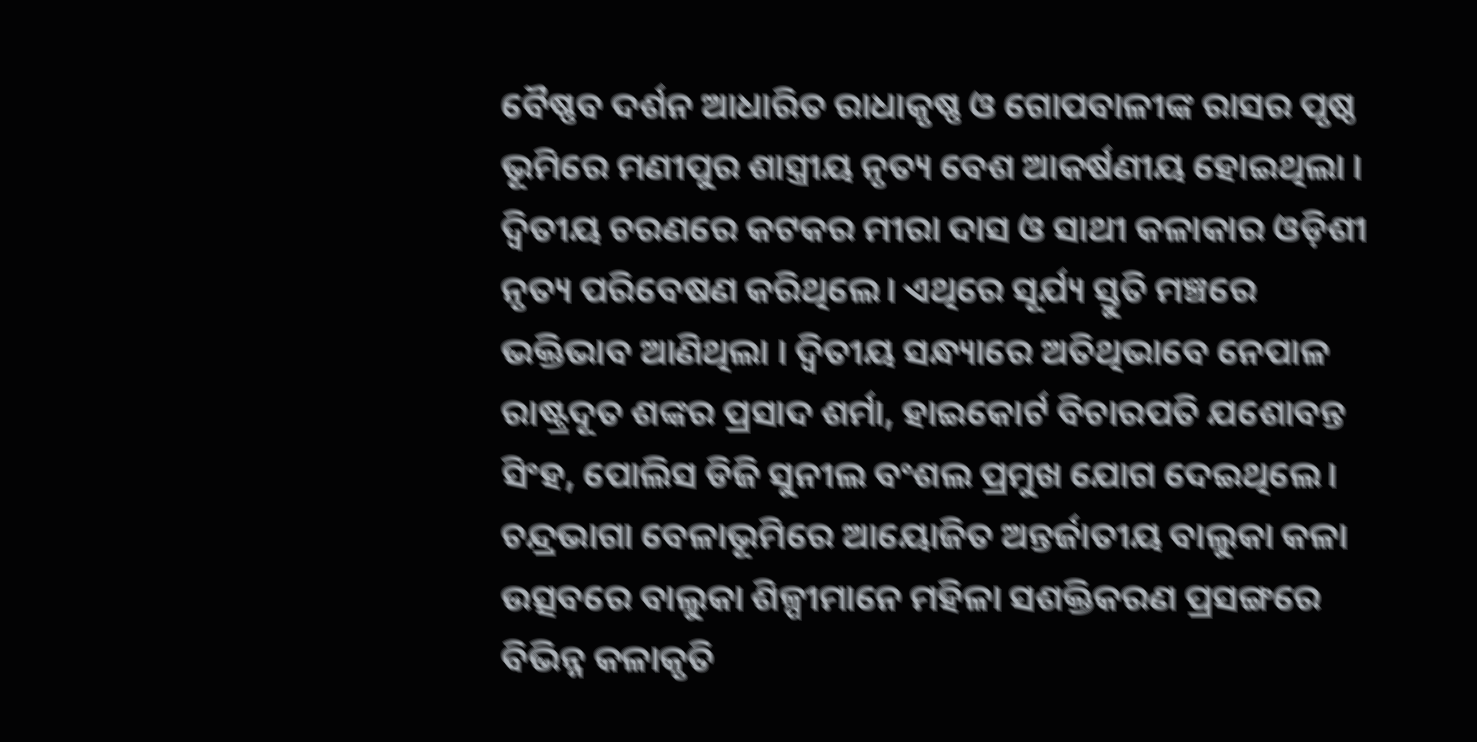ବୈଷ୍ଣବ ଦର୍ଶନ ଆଧାରିତ ରାଧାକୃଷ୍ଣ ଓ ଗୋପବାଳୀଙ୍କ ରାସର ପୃଷ୍ଠ ଭୂମିରେ ମଣୀପୁର ଶାସ୍ତ୍ରୀୟ ନୃତ୍ୟ ବେଶ ଆକର୍ଷଣୀୟ ହୋଇଥିଲା । ଦ୍ୱିତୀୟ ଚରଣରେ କଟକର ମୀରା ଦାସ ଓ ସାଥୀ କଳାକାର ଓଡ଼ିଶୀ ନୃତ୍ୟ ପରିବେଷଣ କରିଥିଲେ। ଏଥିରେ ସୂର୍ଯ୍ୟ ସ୍ତୁତି ମଞ୍ଚରେ ଭକ୍ତିଭାବ ଆଣିଥିଲା । ଦ୍ବିତୀୟ ସନ୍ଧ୍ୟାରେ ଅତିଥିଭାବେ ନେପାଳ ରାଷ୍ଟ୍ରଦୂତ ଶଙ୍କର ପ୍ରସାଦ ଶର୍ମା, ହାଇକୋର୍ଟ ବିଚାରପତି ଯଶୋବନ୍ତ ସିଂହ, ପୋଲିସ ଡିଜି ସୁନୀଲ ବଂଶଲ ପ୍ରମୁଖ ଯୋଗ ଦେଇଥିଲେ। ଚନ୍ଦ୍ରଭାଗା ବେଳାଭୂମିରେ ଆୟୋଜିତ ଅନ୍ତର୍ଜାତୀୟ ବାଲୁକା କଳା ଉତ୍ସବରେ ବାଲୁକା ଶିଳ୍ପୀମାନେ ମହିଳା ସଶକ୍ତିକରଣ ପ୍ରସଙ୍ଗରେ ବିଭିନ୍ନ କଳାକୃତି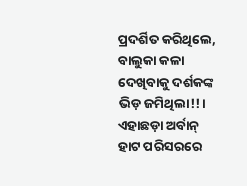ପ୍ରଦର୍ଶିତ କରିଥିଲେ, ବାଲୁକା କଳା ଦେଖିବାକୁ ଦର୍ଶକଙ୍କ ଭିଡ଼ ଜମିଥିଲା!!। ଏହାଛଡ଼ା ଅର୍ବାନ୍ ହାଟ ପରିସରରେ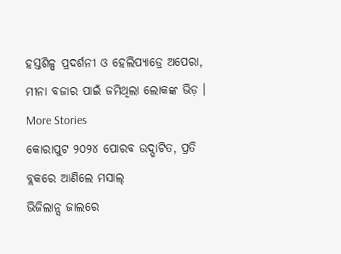ହସ୍ତଶିଳ୍ପ ପ୍ରଦର୍ଶନୀ ଓ ହେଲିପ୍ୟାଡ୍ରେ ଅପେରା, ମୀନା ବଜାର ପାଇଁ ଜମିଥିଲା ଲୋକଙ୍କ ଭିଡ଼ ।
More Stories
କୋରାପୁଟ ୨୦୨୪ ପୋରବ ଉଦ୍ଘାଟିତ, ପ୍ରତି ବ୍ଲକରେ ଆଣିଲେ ମସାଲ୍
ଭିଜିଲାନ୍ସ ଜାଲରେ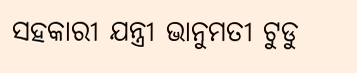ସହକାରୀ ଯନ୍ତ୍ରୀ ଭାନୁମତୀ ଟୁଡୁ